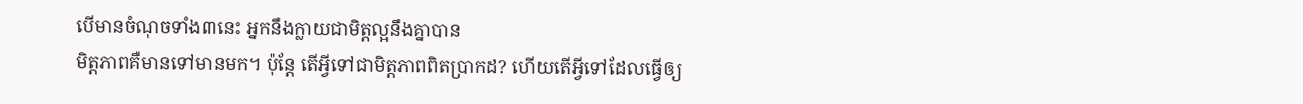បើមានចំណុចទាំង៣នេះ អ្នកនឹងក្លាយជាមិត្តល្អនឹងគ្នាបាន
មិត្តភាពគឺមានទៅមានមក។ ប៉ុន្តែ តើអ្វីទៅជាមិត្តភាពពិតប្រាកដ? ហើយតើអ្វីទៅដែលធ្វើឲ្យ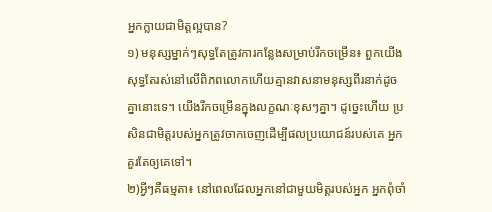អ្នកក្លាយជាមិត្តល្អបាន?
១) មនុស្សម្នាក់ៗសុទ្ធតែត្រូវការកន្លែងសម្រាប់រីកចម្រើន៖ ពួកយើងសុទ្ធតែរស់នៅលើពិភពលោកហើយគ្មានវាសនាមនុស្សពីរនាក់ដូចគ្នានោះទេ។ យើងរីកចម្រើនក្នុងលក្ខណៈខុសៗគ្នា។ ដូច្នេះហើយ ប្រសិនជាមិត្តរបស់អ្នកត្រូវចាកចេញដើម្បីផលប្រយោជន៍របស់គេ អ្នកគួរតែឲ្យគេទៅ។
២)អ្វីៗគឺធម្មតា៖ នៅពេលដែលអ្នកនៅជាមួយមិត្តរបស់អ្នក អ្នកពុំចាំ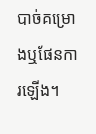បាច់គម្រោងឬផែនការឡើង។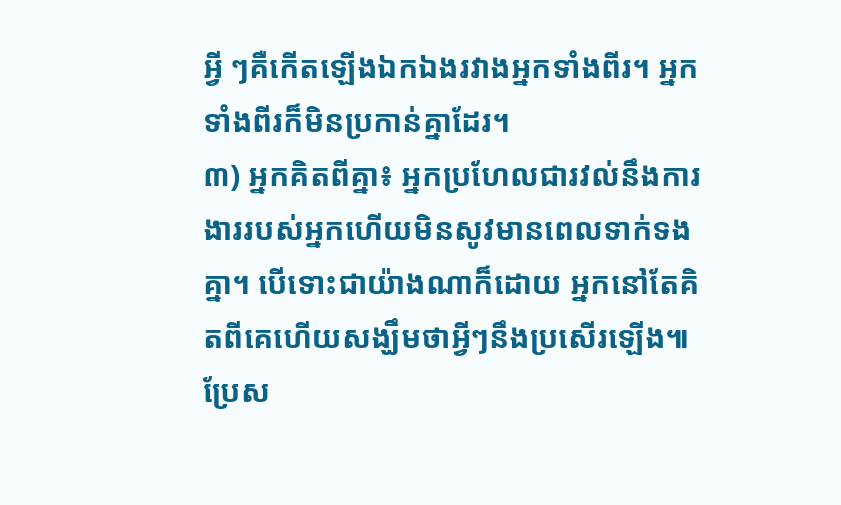អ្វី ៗគឺកើតឡើងឯកឯងរវាងអ្នកទាំងពីរ។ អ្នកទាំងពីរក៏មិនប្រកាន់គ្នាដែរ។
៣) អ្នកគិតពីគ្នា៖ អ្នកប្រហែលជារវល់នឹងការងាររបស់អ្នកហើយមិនសូវមានពេលទាក់ទងគ្នា។ បើទោះជាយ៉ាងណាក៏ដោយ អ្នកនៅតែគិតពីគេហើយសង្ឃឹមថាអ្វីៗនឹងប្រសើរឡើង៕
ប្រែស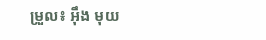ម្រួល៖ អុឹង មុយ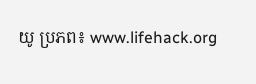យូ ប្រភព៖ www.lifehack.org